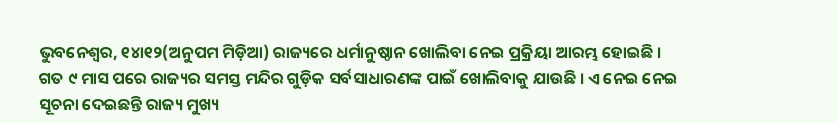ଭୁବନେଶ୍ୱର, ୧୪ା୧୨(ଅନୁପମ ମିଡ଼ିଆ) ରାଜ୍ୟରେ ଧର୍ମାନୁଷ୍ଠାନ ଖୋଲିବା ନେଇ ପ୍ରକ୍ରିୟା ଆରମ୍ଭ ହୋଇଛି । ଗତ ୯ ମାସ ପରେ ରାଜ୍ୟର ସମସ୍ତ ମନ୍ଦିର ଗୁଡ଼ିକ ସର୍ବସାଧାରଣଙ୍କ ପାଇଁ ଖୋଲିବାକୁ ଯାଉଛି । ଏ ନେଇ ନେଇ ସୂଚନା ଦେଇଛନ୍ତି ରାଜ୍ୟ ମୁଖ୍ୟ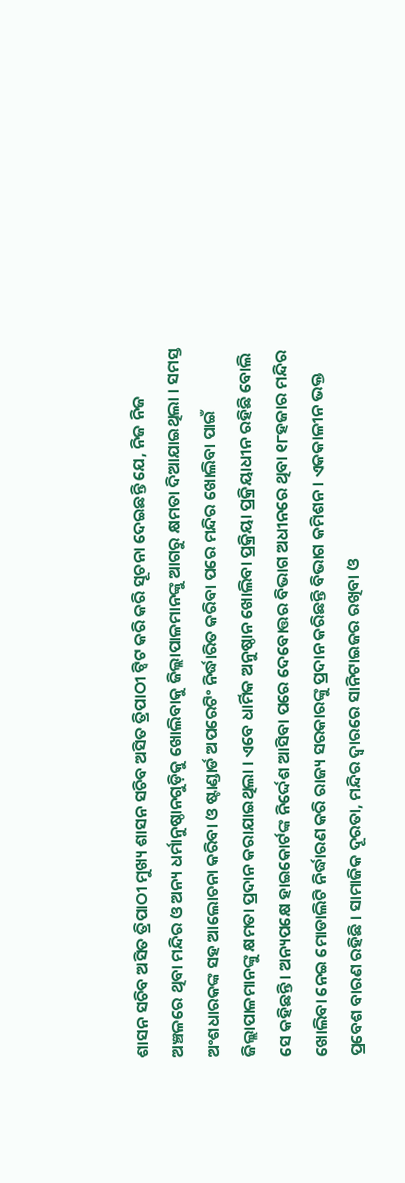ଶାସନ ସଚିବ ଅସିତ ତ୍ରିପାଠୀ ମୁଖ୍ୟ ଶାସନ ସଚିବ ଅସିତ ତ୍ରିପାଠୀ ଟ୍ୱିଟ କରି କରି ସୂଚନା ଦେଇଛନ୍ତି ଯେ, ନିଜ ନିଜ ଅଞ୍ଚଳରେ ଥିବା ମନ୍ଦିର ଓ ଅନ୍ୟ ଧର୍ମାନୁଷ୍ଠାନଗୁଡ଼ିକୁ ଖୋଲିବାକୁ ଜିଲ୍ଲାପାଳମାନଙ୍କୁ ଆଗରୁ କ୍ଷମତା ଦିଆଯାଇଥିଲା । ସମସ୍ତ ଅଂଶଧାରକଙ୍କ ସହ ଆଲୋଚନା କରିବା ଓ ଷ୍ଟାଣ୍ଡାର୍ଡ ଅପରେଟିଂ ନିର୍ଦ୍ଧାରିତ କରିବା ପରେ ମନ୍ଦିର ଖୋଲିବା ପାଇଁ ଜିଲ୍ଲାପାଳମାନଙ୍କୁ କ୍ଷମତା ପ୍ରଦାନ କରାଯାଇଥିଲା । ଏବେ ଧାର୍ମିକ ଅନୁଷ୍ଠାନ ଖୋଲିବା ପ୍ରକ୍ରିୟା ପ୍ରକ୍ରିୟାଧୀନ ରହିଛି ବୋଲି ସେ କହିଛନ୍ତି । ଅନ୍ୟପକ୍ଷେ ହାଇକୋର୍ଟଙ୍କ ନିର୍ଦ୍ଦେଶ ଆସିବା ପରେ ଦେବୋତ୍ତର ବିଭାଗ ଅଧୀନରେ ଥିବା ୧୮ହଜାର ମନ୍ଦିର ଖୋଲିବା ନେଇ ମୋଡାଲିଟି ନିର୍ଦ୍ଧାରଣ କରି ରାଜ୍ୟ ସରକାରଙ୍କୁ ପ୍ରଦାନ କରିଛନ୍ତି ବିଭାଗ କମିଶନ । ଏକକାଳୀନ ଭକ୍ତ ପ୍ରବେଶ ବାରଣ ରହିଛି । ସାମାଜିକ ଦୂରତା, ମନ୍ଦିର ଦ୍ୱାରରେ ସାନିଟାଇଜର ରଖିବା ଓ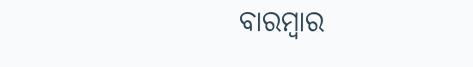ବାରମ୍ବାର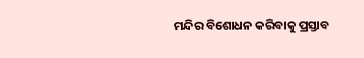ମନ୍ଦିର ବିଶୋଧନ କରିବାକୁ ପ୍ରସ୍ତାବ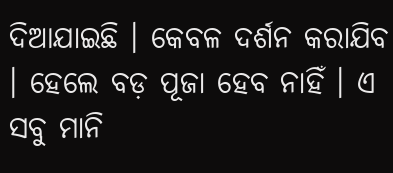ଦିଆଯାଇଛି । କେବଳ ଦର୍ଶନ କରାଯିବ । ହେଲେ ବଡ଼ ପୂଜା ହେବ ନାହିଁ । ଏ ସବୁ ମାନି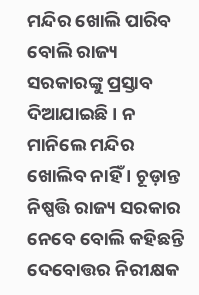ମନ୍ଦିର ଖୋଲି ପାରିବ ବୋଲି ରାଜ୍ୟ ସରକାରଙ୍କୁ ପ୍ରସ୍ତାବ ଦିଆଯାଇଛି । ନ ମାନିଲେ ମନ୍ଦିର ଖୋଲିବ ନାହିଁ । ଚୂଡ଼ାନ୍ତ ନିଷ୍ପତ୍ତି ରାଜ୍ୟ ସରକାର ନେବେ ବୋଲି କହିଛନ୍ତି ଦେବୋତ୍ତର ନିରୀକ୍ଷକ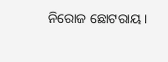ନିରୋଜ ଛୋଟରାୟ ।